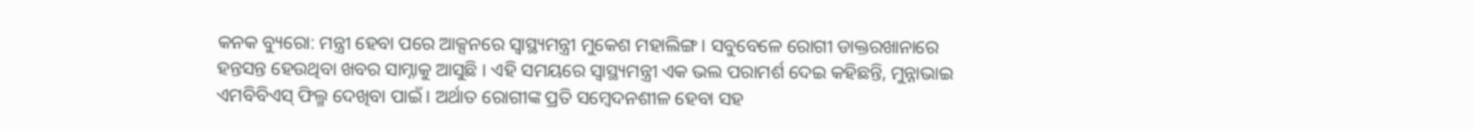କନକ ବ୍ୟୁରୋ: ମନ୍ତ୍ରୀ ହେବା ପରେ ଆକ୍ସନରେ ସ୍ୱାସ୍ଥ୍ୟମନ୍ତ୍ରୀ ମୁକେଶ ମହାଲିଙ୍ଗ । ସବୁବେଳେ ରୋଗୀ ଡାକ୍ତରଖାନାରେ ହନ୍ତସନ୍ତ ହେଉଥିବା ଖବର ସାମ୍ନାକୁ ଆସୁଛି । ଏହି ସମୟରେ ସ୍ୱାସ୍ଥ୍ୟମନ୍ତ୍ରୀ ଏକ ଭଲ ପରାମର୍ଶ ଦେଇ କହିଛନ୍ତି, ମୁନ୍ନାଭାଇ ଏମବିବିଏସ୍ ଫିଲ୍ମ ଦେଖିବା ପାଇଁ । ଅର୍ଥାତ ରୋଗୀଙ୍କ ପ୍ରତି ସମ୍ବେଦନଶୀଳ ହେବା ସହ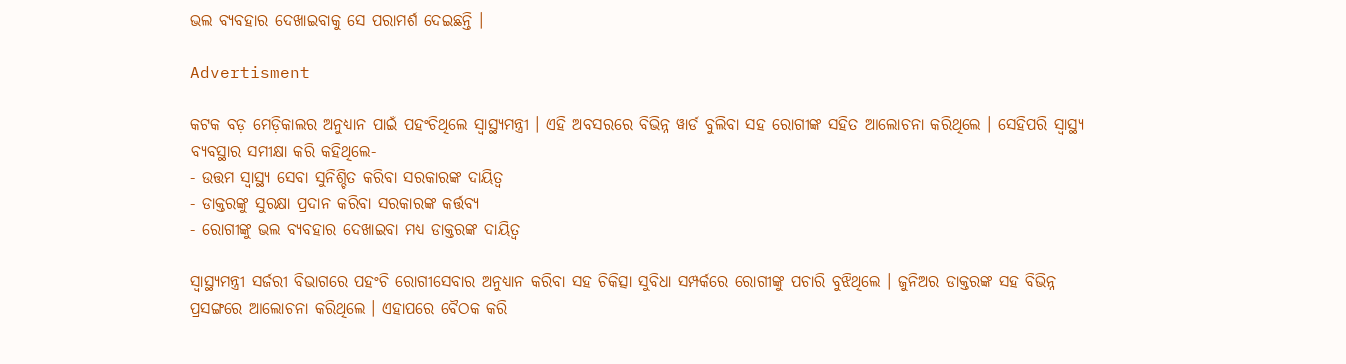ଭଲ ବ୍ୟବହାର ଦେଖାଇବାକୁ ସେ ପରାମର୍ଶ ଦେଇଛନ୍ତି ।

Advertisment

କଟକ ବଡ଼ ମେଡ଼ିକାଲର ଅନୁଧ୍ୟାନ ପାଇଁ ପହଂଚିଥିଲେ ସ୍ୱାସ୍ଥ୍ୟମନ୍ତ୍ରୀ । ଏହି ଅବସରରେ ବିଭିନ୍ନ ୱାର୍ଡ ବୁଲିବା ସହ ରୋଗୀଙ୍କ ସହିତ ଆଲୋଚନା କରିଥିଲେ । ସେହିପରି ସ୍ୱାସ୍ଥ୍ୟ ବ୍ୟବସ୍ଥାର ସମୀକ୍ଷା କରି କହିଥିଲେ-
- ଉତ୍ତମ ସ୍ୱାସ୍ଥ୍ୟ ସେବା ସୁନିଶ୍ଚିତ କରିବା ସରକାରଙ୍କ ଦାୟିତ୍ୱ
- ଡାକ୍ତରଙ୍କୁ ସୁରକ୍ଷା ପ୍ରଦାନ କରିବା ସରକାରଙ୍କ କର୍ତ୍ତବ୍ୟ
- ରୋଗୀଙ୍କୁ ଭଲ ବ୍ୟବହାର ଦେଖାଇବା ମଧ୍ୟ ଡାକ୍ତରଙ୍କ ଦାୟିତ୍ୱ

ସ୍ୱାସ୍ଥ୍ୟମନ୍ତ୍ରୀ ସର୍ଜରୀ ବିଭାଗରେ ପହଂଚି ରୋଗୀସେବାର ଅନୁଧ୍ୟାନ କରିବା ସହ ଚିକିତ୍ସା ସୁବିଧା ସମ୍ପର୍କରେ ରୋଗୀଙ୍କୁ ପଚାରି ବୁଝିଥିଲେ । ଜୁନିଅର ଡାକ୍ତରଙ୍କ ସହ ବିଭିନ୍ନ ପ୍ରସଙ୍ଗରେ ଆଲୋଚନା କରିଥିଲେ । ଏହାପରେ ବୈଠକ କରି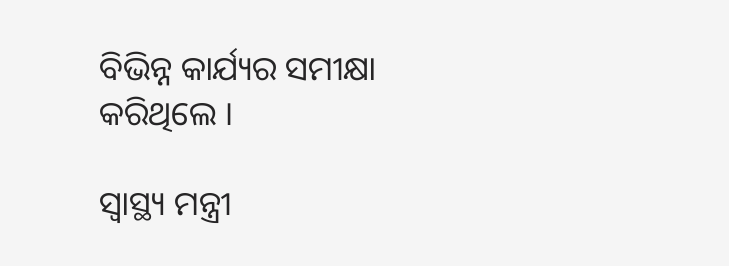ବିଭିନ୍ନ କାର୍ଯ୍ୟର ସମୀକ୍ଷା କରିଥିଲେ ।

ସ୍ୱାସ୍ଥ୍ୟ ମନ୍ତ୍ରୀ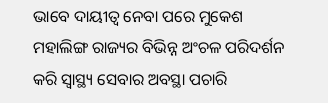ଭାବେ ଦାୟୀତ୍ୱ ନେବା ପରେ ମୁକେଶ ମହାଲିଙ୍ଗ ରାଜ୍ୟର ବିଭିନ୍ନ ଅଂଚଳ ପରିଦର୍ଶନ କରି ସ୍ୱାସ୍ଥ୍ୟ ସେବାର ଅବସ୍ଥା ପଚାରି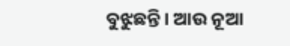ବୁଝୁଛନ୍ତି । ଆଉ ନୂଆ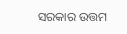ସରକାର ଉତ୍ତମ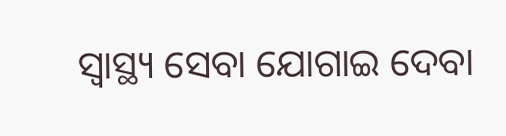ସ୍ୱାସ୍ଥ୍ୟ ସେବା ଯୋଗାଇ ଦେବା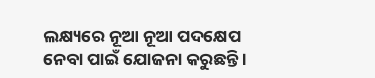ଲକ୍ଷ୍ୟରେ ନୂଆ ନୂଆ ପଦକ୍ଷେପ ନେବା ପାଇଁ ଯୋଜନା କରୁଛନ୍ତି ।